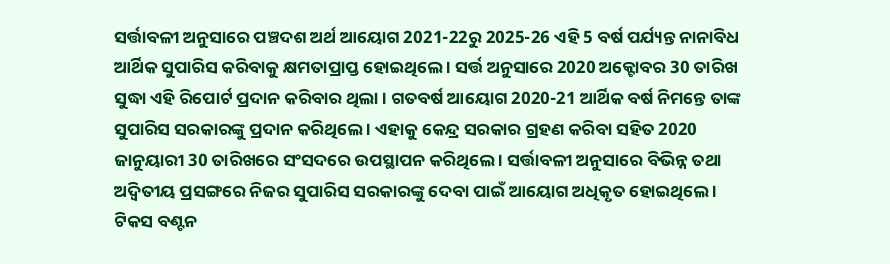ସର୍ତ୍ତାବଳୀ ଅନୁସାରେ ପଞ୍ଚଦଶ ଅର୍ଥ ଆୟୋଗ 2021-22ରୁ 2025-26 ଏହି 5 ବର୍ଷ ପର୍ଯ୍ୟନ୍ତ ନାନାବିଧ ଆର୍ଥିକ ସୁପାରିସ କରିବାକୁ କ୍ଷମତାପ୍ରାପ୍ତ ହୋଇଥିଲେ । ସର୍ତ୍ତ ଅନୁସାରେ 2020 ଅକ୍ଟୋବର 30 ତାରିଖ ସୁଦ୍ଧା ଏହି ରିପୋର୍ଟ ପ୍ରଦାନ କରିବାର ଥିଲା । ଗତବର୍ଷ ଆୟୋଗ 2020-21 ଆର୍ଥିକ ବର୍ଷ ନିମନ୍ତେ ତାଙ୍କ ସୁପାରିସ ସରକାରଙ୍କୁ ପ୍ରଦାନ କରିଥିଲେ । ଏହାକୁ କେନ୍ଦ୍ର ସରକାର ଗ୍ରହଣ କରିବା ସହିତ 2020 ଜାନୁୟାରୀ 30 ତାରିଖରେ ସଂସଦରେ ଉପସ୍ଥାପନ କରିଥିଲେ । ସର୍ତ୍ତାବଳୀ ଅନୁସାରେ ବିଭିନ୍ନ ତଥା ଅଦ୍ୱିତୀୟ ପ୍ରସଙ୍ଗରେ ନିଜର ସୁପାରିସ ସରକାରଙ୍କୁ ଦେବା ପାଇଁ ଆୟୋଗ ଅଧିକୃତ ହୋଇଥିଲେ । ଟିକସ ବଣ୍ଟନ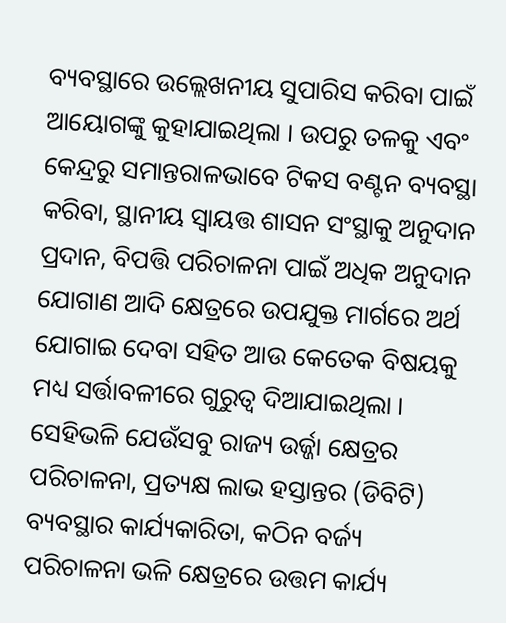ବ୍ୟବସ୍ଥାରେ ଉଲ୍ଲେଖନୀୟ ସୁପାରିସ କରିବା ପାଇଁ ଆୟୋଗଙ୍କୁ କୁହାଯାଇଥିଲା । ଉପରୁ ତଳକୁ ଏବଂ କେନ୍ଦ୍ରରୁ ସମାନ୍ତରାଳଭାବେ ଟିକସ ବଣ୍ଟନ ବ୍ୟବସ୍ଥା କରିବା, ସ୍ଥାନୀୟ ସ୍ୱାୟତ୍ତ ଶାସନ ସଂସ୍ଥାକୁ ଅନୁଦାନ ପ୍ରଦାନ, ବିପତ୍ତି ପରିଚାଳନା ପାଇଁ ଅଧିକ ଅନୁଦାନ ଯୋଗାଣ ଆଦି କ୍ଷେତ୍ରରେ ଉପଯୁକ୍ତ ମାର୍ଗରେ ଅର୍ଥ ଯୋଗାଇ ଦେବା ସହିତ ଆଉ କେତେକ ବିଷୟକୁ ମଧ୍ୟ ସର୍ତ୍ତାବଳୀରେ ଗୁରୁତ୍ୱ ଦିଆଯାଇଥିଲା । ସେହିଭଳି ଯେଉଁସବୁ ରାଜ୍ୟ ଉର୍ଜ୍ଜା କ୍ଷେତ୍ରର ପରିଚାଳନା, ପ୍ରତ୍ୟକ୍ଷ ଲାଭ ହସ୍ତାନ୍ତର (ଡିବିଟି) ବ୍ୟବସ୍ଥାର କାର୍ଯ୍ୟକାରିତା, କଠିନ ବର୍ଜ୍ୟ ପରିଚାଳନା ଭଳି କ୍ଷେତ୍ରରେ ଉତ୍ତମ କାର୍ଯ୍ୟ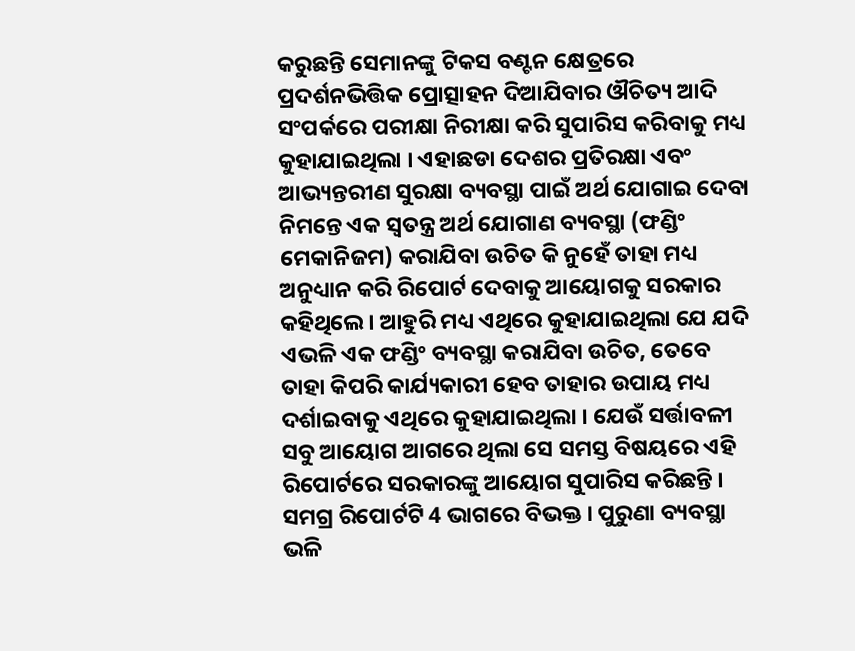କରୁଛନ୍ତି ସେମାନଙ୍କୁ ଟିକସ ବଣ୍ଟନ କ୍ଷେତ୍ରରେ ପ୍ରଦର୍ଶନଭିତ୍ତିକ ପ୍ରୋତ୍ସାହନ ଦିଆଯିବାର ଔଚିତ୍ୟ ଆଦି ସଂପର୍କରେ ପରୀକ୍ଷା ନିରୀକ୍ଷା କରି ସୁପାରିସ କରିବାକୁ ମଧ୍ୟ କୁହାଯାଇଥିଲା । ଏହାଛଡା ଦେଶର ପ୍ରତିରକ୍ଷା ଏବଂ ଆଭ୍ୟନ୍ତରୀଣ ସୁରକ୍ଷା ବ୍ୟବସ୍ଥା ପାଇଁ ଅର୍ଥ ଯୋଗାଇ ଦେବା ନିମନ୍ତେ ଏକ ସ୍ୱତନ୍ତ୍ର ଅର୍ଥ ଯୋଗାଣ ବ୍ୟବସ୍ଥା (ଫଣ୍ଡିଂ ମେକାନିଜମ) କରାଯିବା ଉଚିତ କି ନୁହେଁ ତାହା ମଧ୍ୟ ଅନୁଧ୍ୟାନ କରି ରିପୋର୍ଟ ଦେବାକୁ ଆୟୋଗକୁ ସରକାର କହିଥିଲେ । ଆହୁରି ମଧ୍ୟ ଏଥିରେ କୁହାଯାଇଥିଲା ଯେ ଯଦି ଏଭଳି ଏକ ଫଣ୍ଡିଂ ବ୍ୟବସ୍ଥା କରାଯିବା ଉଚିତ, ତେବେ ତାହା କିପରି କାର୍ଯ୍ୟକାରୀ ହେବ ତାହାର ଉପାୟ ମଧ୍ୟ ଦର୍ଶାଇବାକୁ ଏଥିରେ କୁହାଯାଇଥିଲା । ଯେଉଁ ସର୍ତ୍ତାବଳୀ ସବୁ ଆୟୋଗ ଆଗରେ ଥିଲା ସେ ସମସ୍ତ ବିଷୟରେ ଏହି ରିପୋର୍ଟରେ ସରକାରଙ୍କୁ ଆୟୋଗ ସୁପାରିସ କରିଛନ୍ତି ।
ସମଗ୍ର ରିପୋର୍ଟଟି 4 ଭାଗରେ ବିଭକ୍ତ । ପୁରୁଣା ବ୍ୟବସ୍ଥା ଭଳି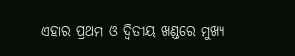ଏହାର ପ୍ରଥମ ଓ ଦ୍ୱିତୀୟ ଖଣ୍ଡରେ ମୁଖ୍ୟ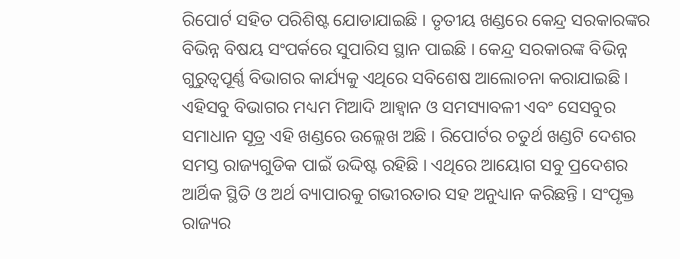ରିପୋର୍ଟ ସହିତ ପରିଶିଷ୍ଟ ଯୋଡାଯାଇଛି । ତୃତୀୟ ଖଣ୍ଡରେ କେନ୍ଦ୍ର ସରକାରଙ୍କର ବିଭିନ୍ନ ବିଷୟ ସଂପର୍କରେ ସୁପାରିସ ସ୍ଥାନ ପାଇଛି । କେନ୍ଦ୍ର ସରକାରଙ୍କ ବିଭିନ୍ନ ଗୁରୁତ୍ୱପୂର୍ଣ୍ଣ ବିଭାଗର କାର୍ଯ୍ୟକୁ ଏଥିରେ ସବିଶେଷ ଆଲୋଚନା କରାଯାଇଛି । ଏହିସବୁ ବିଭାଗର ମଧ୍ୟମ ମିଆଦି ଆହ୍ୱାନ ଓ ସମସ୍ୟାବଳୀ ଏବଂ ସେସବୁର ସମାଧାନ ସୂତ୍ର ଏହି ଖଣ୍ଡରେ ଉଲ୍ଲେଖ ଅଛି । ରିପୋର୍ଟର ଚତୁର୍ଥ ଖଣ୍ଡଟି ଦେଶର ସମସ୍ତ ରାଜ୍ୟଗୁଡିକ ପାଇଁ ଉଦ୍ଦିଷ୍ଟ ରହିଛି । ଏଥିରେ ଆୟୋଗ ସବୁ ପ୍ରଦେଶର ଆର୍ଥିକ ସ୍ଥିତି ଓ ଅର୍ଥ ବ୍ୟାପାରକୁ ଗଭୀରତାର ସହ ଅନୁଧ୍ୟାନ କରିଛନ୍ତି । ସଂପୃକ୍ତ ରାଜ୍ୟର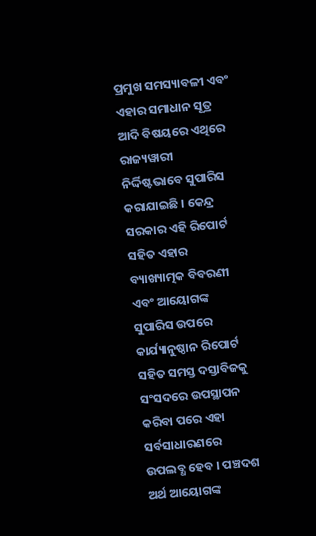ପ୍ରମୁଖ ସମସ୍ୟାବଳୀ ଏବଂ ଏହାର ସମାଧାନ ସୂତ୍ର ଆଦି ବିଷୟରେ ଏଥିରେ ରାଜ୍ୟୱାରୀ ନିର୍ଦ୍ଦିଷ୍ଟଭାବେ ସୁପାରିସ କରାଯାଇଛି । କେନ୍ଦ୍ର ସରକାର ଏହି ରିପୋର୍ଟ ସହିତ ଏହାର ବ୍ୟାଖ୍ୟାତ୍ମକ ବିବରଣୀ ଏବଂ ଆୟୋଗଙ୍କ ସୁପାରିସ ଉପରେ କାର୍ଯ୍ୟାନୁଷ୍ଠାନ ରିପୋର୍ଟ ସହିତ ସମସ୍ତ ଦସ୍ତାବିଜକୁ ସଂସଦରେ ଉପସ୍ଥାପନ କରିବା ପରେ ଏହା ସର୍ବସାଧାରଣରେ ଉପଲବ୍ଧ ହେବ । ପଞ୍ଚଦଶ ଅର୍ଥ ଆୟୋଗଙ୍କ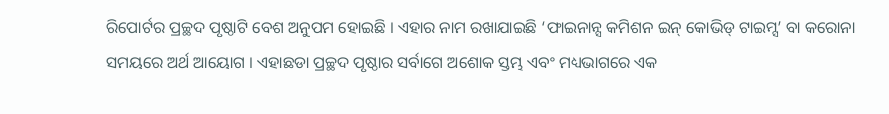ରିପୋର୍ଟର ପ୍ରଚ୍ଛଦ ପୃଷ୍ଠାଟି ବେଶ ଅନୁପମ ହୋଇଛି । ଏହାର ନାମ ରଖାଯାଇଛି ‘ଫାଇନାନ୍ସ କମିଶନ ଇନ୍ କୋଭିଡ୍ ଟାଇମ୍ସ’ ବା କରୋନା ସମୟରେ ଅର୍ଥ ଆୟୋଗ । ଏହାଛଡା ପ୍ରଚ୍ଛଦ ପୃଷ୍ଠାର ସର୍ବାଗେ ଅଶୋକ ସ୍ତମ୍ଭ ଏବଂ ମଧ୍ୟଭାଗରେ ଏକ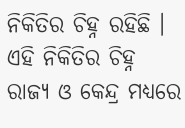ନିକିତିର ଚିହ୍ନ ରହିଛି । ଏହି ନିକିତିର ଚିହ୍ନ ରାଜ୍ୟ ଓ କେନ୍ଦ୍ର ମଧ୍ୟରେ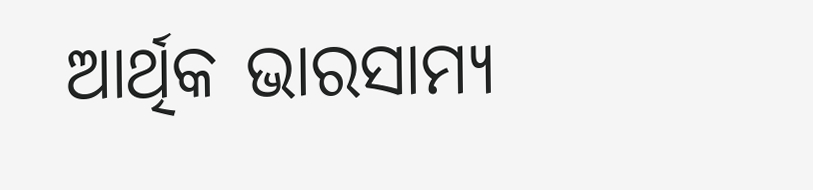ଆର୍ଥିକ ଭାରସାମ୍ୟ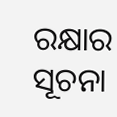ରକ୍ଷାର ସୂଚନା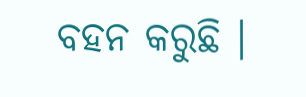ବହନ କରୁଛି ।